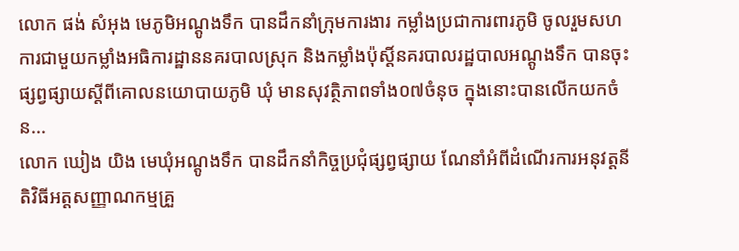លោក ផង់ សំអុង មេភូមិអណ្តូងទឹក បានដឹកនាំក្រុមការងារ កម្លាំងប្រជាការពារភូមិ ចូលរួមសហការជាមួយកម្លាំងអធិការដ្ឋាននគរបាលស្រុក និងកម្លាំងប៉ុស្ដិ៍នគរបាលរដ្ឋបាលអណ្ដូងទឹក បានចុះផ្សព្វផ្សាយស្ដីពីគោលនយោបាយភូមិ ឃុំ មានសុវត្ថិភាពទាំង០៧ចំនុច ក្នុងនោះបានលេីកយកចំន...
លោក ឃៀង យិង មេឃុំអណ្តូងទឹក បានដឹកនាំកិច្ចប្រជុំផ្សព្វផ្សាយ ណែនាំអំពីដំណើរការអនុវត្តនីតិវិធីអត្តសញ្ញាណកម្មគ្រួ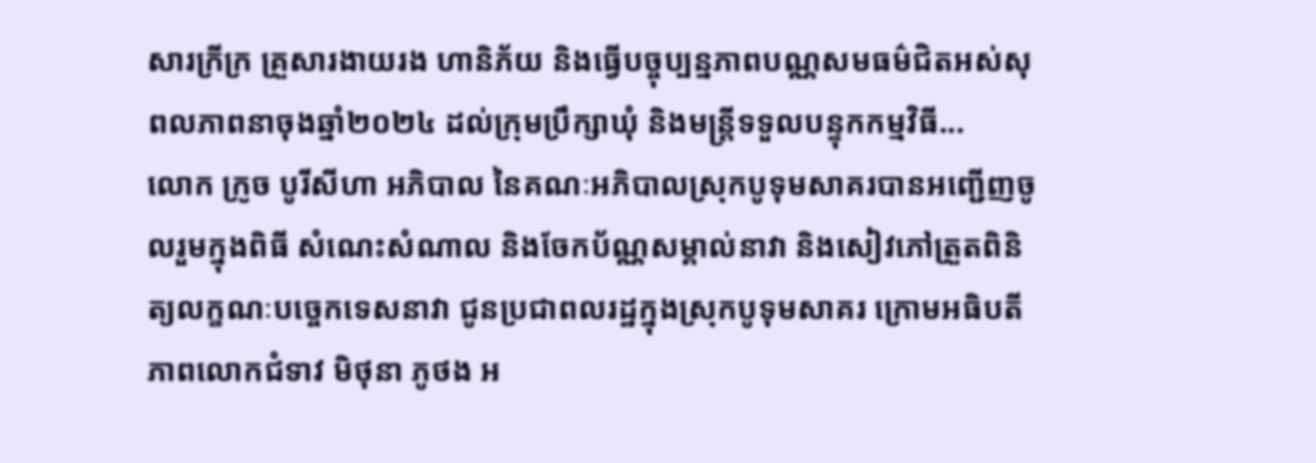សារក្រីក្រ គ្រួសារងាយរង ហានិភ័យ និងធ្វើបច្ចុប្បន្នភាពបណ្ណសមធម៌ជិតអស់សុពលភាពនាចុងឆ្នាំ២០២៤ ដល់ក្រុមប្រឹក្សាឃុំ និងមន្ត្រីទទួលបន្ទុកកម្មវិធី...
លោក ក្រូច បូរីសីហា អភិបាល នៃគណៈអភិបាលស្រុកបូទុមសាគរបានអញ្ជើញចូលរួមក្នុងពិធី សំណេះសំណាល និងចែកប័ណ្ណសម្គាល់នាវា និងសៀវភៅត្រួតពិនិត្យលក្ខណៈបច្ចេកទេសនាវា ជូនប្រជាពលរដ្ឋក្នុងស្រុកបូទុមសាគរ ក្រោមអធិបតីភាពលោកជំទាវ មិថុនា ភូថង អ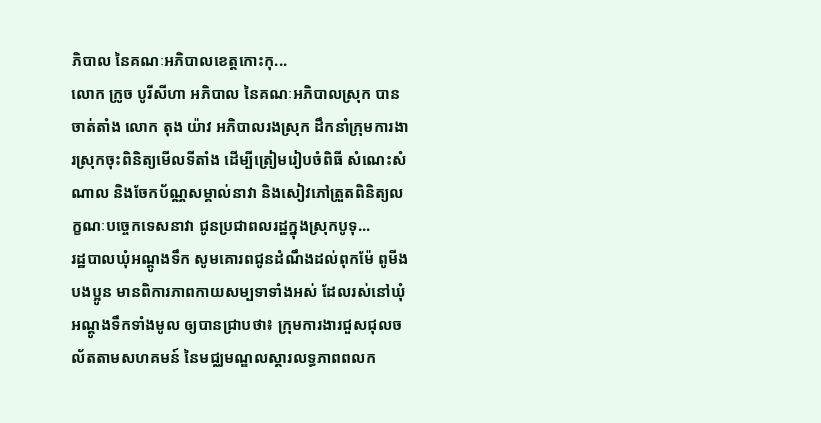ភិបាល នៃគណៈអភិបាលខេត្តកោះកុ...
លោក ក្រូច បូរីសីហា អភិបាល នៃគណៈអភិបាលស្រុក បានចាត់តាំង លោក តុង យ៉ាវ អភិបាលរងស្រុក ដឹកនាំក្រុមការងារស្រុកចុះពិនិត្យមើលទីតាំង ដើម្បីត្រៀមរៀបចំពិធី សំណេះសំណាល និងចែកប័ណ្ណសម្គាល់នាវា និងសៀវភៅត្រួតពិនិត្យលក្ខណៈបច្ចេកទេសនាវា ជូនប្រជាពលរដ្ឋក្នុងស្រុកបូទុ...
រដ្ឋបាលឃុំអណ្តូងទឹក សូមគោរពជូនដំណឹងដល់ពុកម៉ែ ពូមីង បងប្អូន មានពិការភាពកាយសម្បទាទាំងអស់ ដែលរស់នៅឃុំអណ្តូងទឹកទាំងមូល ឲ្យបានជ្រាបថា៖ ក្រុមការងារជួសជុលចល័តតាមសហគមន៍ នៃមជ្ឈមណ្ឌលស្តារលទ្ធភាពពលក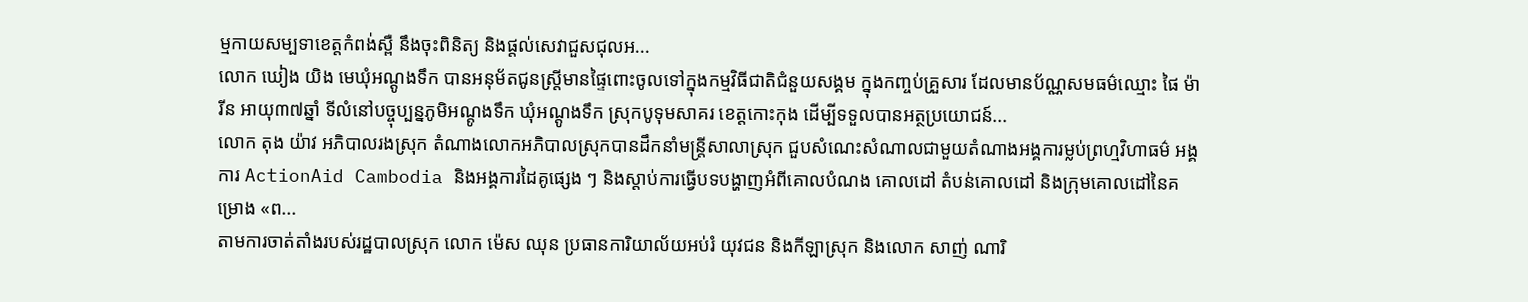ម្មកាយសម្បទាខេត្តកំពង់ស្ពឺ នឹងចុះពិនិត្យ និងផ្តល់សេវាជួសជុលអ...
លោក ឃៀង យិង មេឃុំអណ្តូងទឹក បានអនុម័តជូនស្រ្តីមានផ្ទៃពោះចូលទៅក្នុងកម្មវិធីជាតិជំនួយសង្គម ក្នុងកញ្ចប់គ្រួសារ ដែលមានប័ណ្ណសមធម៌ឈ្មោះ ផៃ ម៉ារីន អាយុ៣៧ឆ្នាំ ទីលំនៅបច្ចុប្បន្នភូមិអណ្តូងទឹក ឃុំអណ្តូងទឹក ស្រុកបូទុមសាគរ ខេត្តកោះកុង ដើម្បីទទួលបានអត្ថប្រយោជន៍...
លោក តុង យ៉ាវ អភិបាលរងស្រុក តំណាងលោកអភិបាលស្រុកបានដឹកនាំមន្ត្រីសាលាស្រុក ជួបសំណេះសំណាលជាមួយតំណាងអង្គការម្លប់ព្រហ្មវិហាធម៌ អង្គការ ActionAid Cambodia និងអង្គការដៃគូផ្សេង ៗ និងស្តាប់ការធ្វើបទបង្ហាញអំពីគោលបំណង គោលដៅ តំបន់គោលដៅ និងក្រុមគោលដៅនៃគម្រោង «ព...
តាមការចាត់តាំងរបស់រដ្ឋបាលស្រុក លោក ម៉េស ឈុន ប្រធានការិយាល័យអប់រំ យុវជន និងកីឡាស្រុក និងលោក សាញ់ ណារិ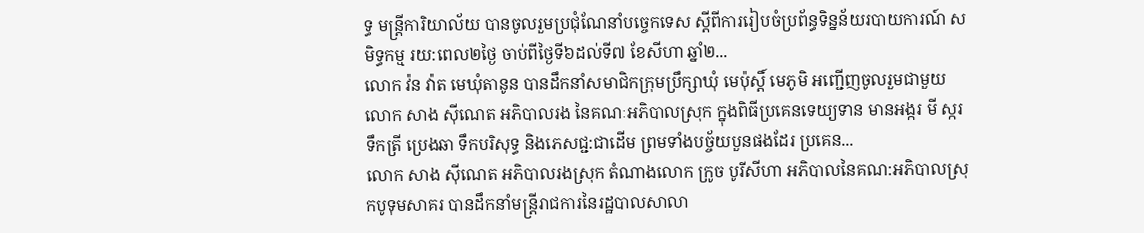ទ្ធ មន្រ្តីការិយាល័យ បានចូលរួមប្រជុំណែនាំបច្ចេកទេស ស្តីពីការរៀបចំប្រព័ន្ធទិន្នន័យរបាយការណ៍ សមិទ្ធកម្ម រយ:ពេល២ថ្ងៃ ចាប់ពីថ្ងៃទី៦ដល់ទី៧ ខែសីហា ឆ្នាំ២...
លោក វ៉ន វ៉ាត មេឃុំតានូន បានដឹកនាំសមាជិកក្រុមប្រឹក្សាឃុំ មេប៉ុស្ដិ៍ មេភូមិ អញ្ជើញចូលរួមជាមួយ លោក សាង ស៊ីណេត អភិបាលរង នៃគណៈអភិបាលស្រុក ក្នុងពិធីប្រគេនទេយ្យទាន មានអង្ករ មី ស្ករ ទឹកត្រី ប្រេងឆា ទឹកបរិសុទ្ធ និងភេសជ្ជ:ជាដើម ព្រមទាំងបច្ច័យបួនផងដែរ ប្រគេន...
លោក សាង ស៊ីណេត អភិបាលរងស្រុក តំណាងលោក ក្រូច បូរីសីហា អភិបាលនៃគណ:អភិបាលស្រុកបូទុមសាគរ បានដឹកនាំមន្រ្តីរាជការនៃរដ្ឋបាលសាលា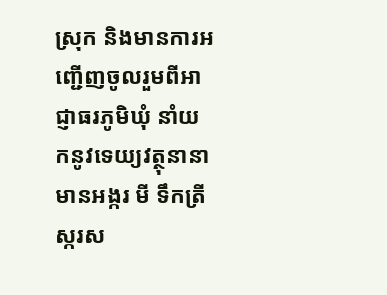ស្រុក និងមានការអញ្ជើញចូលរួមពីអាជ្ញាធរភូមិឃុំ នាំយកនូវទេយ្យវត្ថុនានា មានអង្ករ មី ទឹកត្រី ស្ករស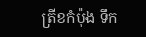ត្រីខកំប៉ុង ទឹក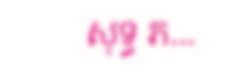សុទ្ធ ភ...